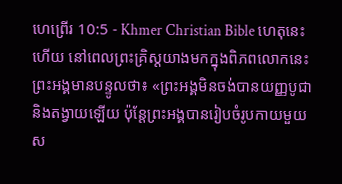ហេព្រើរ 10:5 - Khmer Christian Bible ហេតុនេះហើយ នៅពេលព្រះគ្រិស្ដយាងមកក្នុងពិភពលោកនេះ ព្រះអង្គមានបន្ទូលថា៖ «ព្រះអង្គមិនចង់បានយញ្ញបូជា និងតង្វាយឡើយ ប៉ុន្ដែព្រះអង្គបានរៀបចំរូបកាយមួយស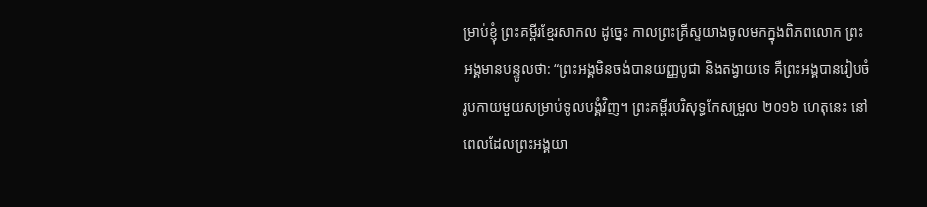ម្រាប់ខ្ញុំ ព្រះគម្ពីរខ្មែរសាកល ដូច្នេះ កាលព្រះគ្រីស្ទយាងចូលមកក្នុងពិភពលោក ព្រះអង្គមានបន្ទូលថា: “ព្រះអង្គមិនចង់បានយញ្ញបូជា និងតង្វាយទេ គឺព្រះអង្គបានរៀបចំរូបកាយមួយសម្រាប់ទូលបង្គំវិញ។ ព្រះគម្ពីរបរិសុទ្ធកែសម្រួល ២០១៦ ហេតុនេះ នៅពេលដែលព្រះអង្គយា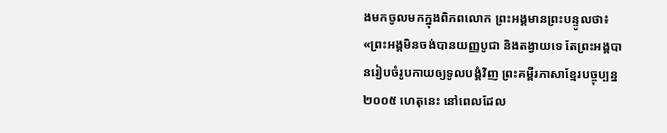ងមកចូលមកក្នុងពិភពលោក ព្រះអង្គមានព្រះបន្ទូលថា៖ «ព្រះអង្គមិនចង់បានយញ្ញបូជា និងតង្វាយទេ តែព្រះអង្គបានរៀបចំរូបកាយឲ្យទូលបង្គំវិញ ព្រះគម្ពីរភាសាខ្មែរបច្ចុប្បន្ន ២០០៥ ហេតុនេះ នៅពេលដែល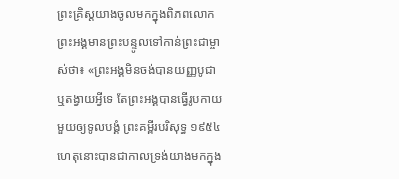ព្រះគ្រិស្តយាងចូលមកក្នុងពិភពលោក ព្រះអង្គមានព្រះបន្ទូលទៅកាន់ព្រះជាម្ចាស់ថា៖ «ព្រះអង្គមិនចង់បានយញ្ញបូជា ឬតង្វាយអ្វីទេ តែព្រះអង្គបានធ្វើរូបកាយមួយឲ្យទូលបង្គំ ព្រះគម្ពីរបរិសុទ្ធ ១៩៥៤ ហេតុនោះបានជាកាលទ្រង់យាងមកក្នុង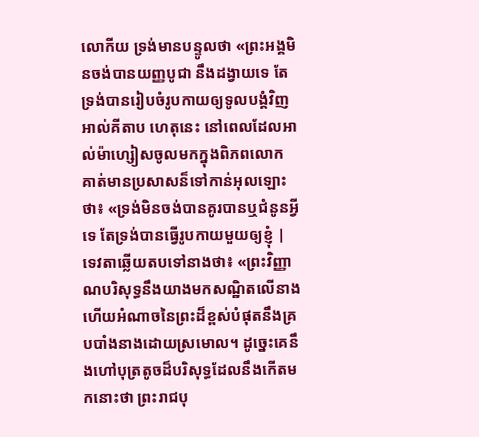លោកីយ ទ្រង់មានបន្ទូលថា «ព្រះអង្គមិនចង់បានយញ្ញបូជា នឹងដង្វាយទេ តែទ្រង់បានរៀបចំរូបកាយឲ្យទូលបង្គំវិញ អាល់គីតាប ហេតុនេះ នៅពេលដែលអាល់ម៉ាហ្សៀសចូលមកក្នុងពិភពលោក គាត់មានប្រសាសន៏ទៅកាន់អុលឡោះថា៖ «ទ្រង់មិនចង់បានគូរបានឬជំនូនអ្វីទេ តែទ្រង់បានធ្វើរូបកាយមួយឲ្យខ្ញុំ |
ទេវតាឆ្លើយតបទៅនាងថា៖ «ព្រះវិញ្ញាណបរិសុទ្ធនឹងយាងមកសណ្ឋិតលើនាង ហើយអំណាចនៃព្រះដ៏ខ្ពស់បំផុតនឹងគ្របបាំងនាងដោយស្រមោល។ ដូច្នេះគេនឹងហៅបុត្រតូចដ៏បរិសុទ្ធដែលនឹងកើតមកនោះថា ព្រះរាជបុ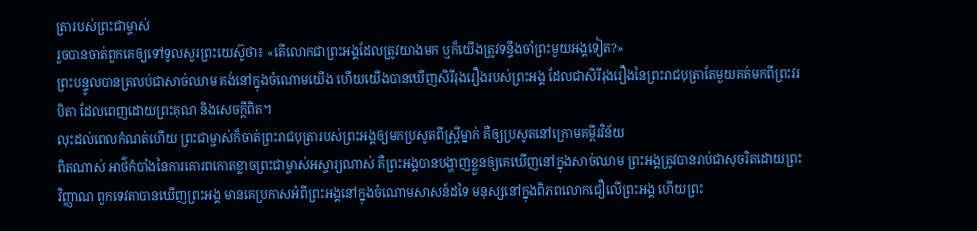ត្រារបស់ព្រះជាម្ចាស់
រួចបានចាត់ពួកគេឲ្យទៅទូលសួរព្រះយេស៊ូថា៖ «តើលោកជាព្រះអង្គដែលត្រូវយាងមក ឬក៏យើងត្រូវទន្ទឹងចាំព្រះមួយអង្គទៀត?»
ព្រះបន្ទូលបានត្រលប់ជាសាច់ឈាម គង់នៅក្នុងចំណោមយើង ហើយយើងបានឃើញសិរីរុងរឿងរបស់ព្រះអង្គ ដែលជាសិរីរុងរឿងនៃព្រះរាជបុត្រាតែមួយគត់មកពីព្រះវរបិតា ដែលពេញដោយព្រះគុណ និងសេចក្ដីពិត។
លុះដល់ពេលកំណត់ហើយ ព្រះជាម្ចាស់ក៏ចាត់ព្រះរាជបុត្រារបស់ព្រះអង្គឲ្យមកប្រសូតពីស្រ្តីម្នាក់ គឺឲ្យប្រសូតនៅក្រោមគម្ពីរវិន័យ
ពិតណាស់ អាថ៌កំបាំងនៃការគោរពកោតខ្លាចព្រះជាម្ចាស់អស្ចារ្យណាស់ គឺព្រះអង្គបានបង្ហាញខ្លួនឲ្យគេឃើញនៅក្នុងសាច់ឈាម ព្រះអង្គត្រូវបានរាប់ជាសុចរិតដោយព្រះវិញ្ញាណ ពួកទេវតាបានឃើញព្រះអង្គ មានគេប្រកាសអំពីព្រះអង្គនៅក្នុងចំណោមសាសន៍ដទៃ មនុស្សនៅក្នុងពិភពលោកជឿលើព្រះអង្គ ហើយព្រះ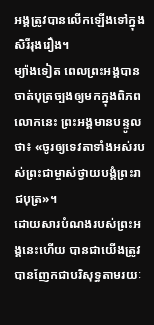អង្គត្រូវបានលើកឡើងទៅក្នុងសិរីរុងរឿង។
ម្យ៉ាងទៀត ពេលព្រះអង្គបានចាត់បុត្រច្បងឲ្យមកក្នុងពិភពលោកនេះ ព្រះអង្គមានបន្ទូលថា៖ «ចូរឲ្យទេវតាទាំងអស់របស់ព្រះជាម្ចាស់ថ្វាយបង្គំព្រះរាជបុត្រ»។
ដោយសារបំណងរបស់ព្រះអង្គនេះហើយ បានជាយើងត្រូវបានញែកជាបរិសុទ្ធតាមរយៈ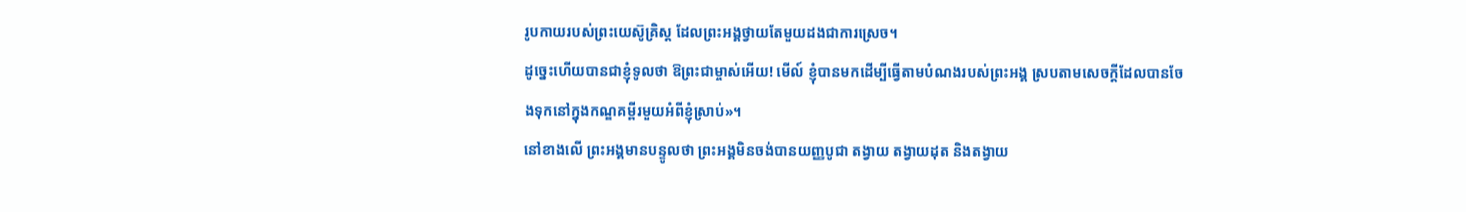រូបកាយរបស់ព្រះយេស៊ូគ្រិស្ដ ដែលព្រះអង្គថ្វាយតែមួយដងជាការស្រេច។
ដូច្នេះហើយបានជាខ្ញុំទូលថា ឱព្រះជាម្ចាស់អើយ! មើល៍ ខ្ញុំបានមកដើម្បីធ្វើតាមបំណងរបស់ព្រះអង្គ ស្របតាមសេចក្ដីដែលបានចែងទុកនៅក្នុងកណ្ឌគម្ពីរមួយអំពីខ្ញុំស្រាប់»។
នៅខាងលើ ព្រះអង្គមានបន្ទូលថា ព្រះអង្គមិនចង់បានយញ្ញបូជា តង្វាយ តង្វាយដុត និងតង្វាយ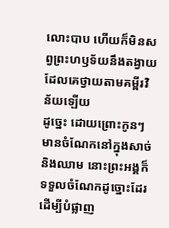លោះបាប ហើយក៏មិនសព្វព្រះហឫទ័យនឹងតង្វាយដែលគេថ្វាយតាមគម្ពីរវិន័យឡើយ
ដូច្នេះ ដោយព្រោះកូនៗមានចំណែកនៅក្នុងសាច់ និងឈាម នោះព្រះអង្គក៏ទទួលចំណែកដូច្នោះដែរ ដើម្បីបំផ្លាញ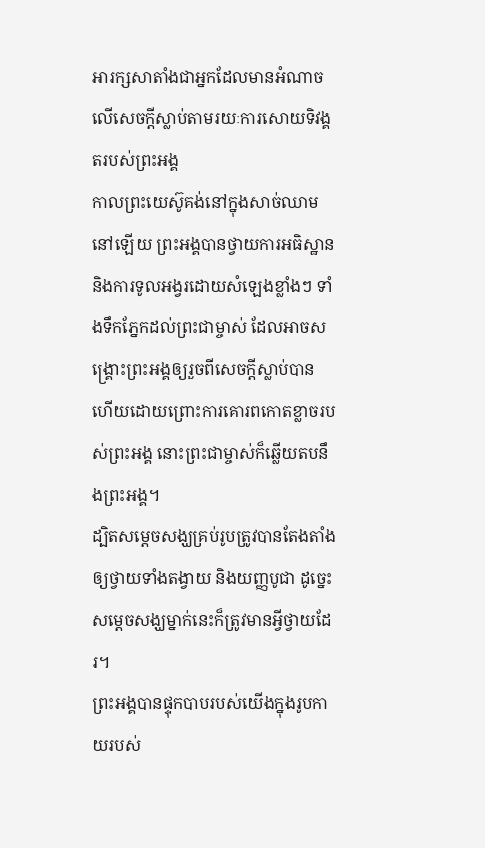អារក្សសាតាំងជាអ្នកដែលមានអំណាចលើសេចក្ដីស្លាប់តាមរយៈការសោយទិវង្គតរបស់ព្រះអង្គ
កាលព្រះយេស៊ូគង់នៅក្នុងសាច់ឈាមនៅឡើយ ព្រះអង្គបានថ្វាយការអធិស្ឋាន និងការទូលអង្វរដោយសំឡេងខ្លាំងៗ ទាំងទឹកភ្នែកដល់ព្រះជាម្ចាស់ ដែលអាចសង្រ្គោះព្រះអង្គឲ្យរួចពីសេចក្ដីស្លាប់បាន ហើយដោយព្រោះការគោរពកោតខ្លាចរបស់ព្រះអង្គ នោះព្រះជាម្ចាស់ក៏ឆ្លើយតបនឹងព្រះអង្គ។
ដ្បិតសម្ដេចសង្ឃគ្រប់រូបត្រូវបានតែងតាំងឲ្យថ្វាយទាំងតង្វាយ និងយញ្ញបូជា ដូច្នេះសម្ដេចសង្ឃម្នាក់នេះក៏ត្រូវមានអ្វីថ្វាយដែរ។
ព្រះអង្គបានផ្ទុកបាបរបស់យើងក្នុងរូបកាយរបស់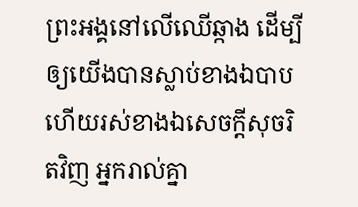ព្រះអង្គនៅលើឈើឆ្កាង ដើម្បីឲ្យយើងបានស្លាប់ខាងឯបាប ហើយរស់ខាងឯសេចក្ដីសុចរិតវិញ អ្នករាល់គ្នា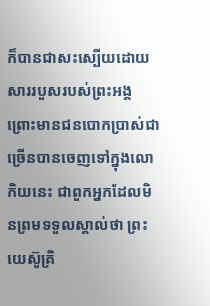ក៏បានជាសះស្បើយដោយសាររបួសរបស់ព្រះអង្គ
ព្រោះមានជនបោកប្រាស់ជាច្រើនបានចេញទៅក្នុងលោកិយនេះ ជាពួកអ្នកដែលមិនព្រមទទួលស្គាល់ថា ព្រះយេស៊ូគ្រិ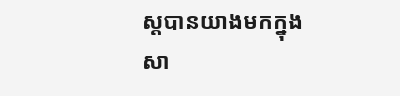ស្ដបានយាងមកក្នុងសា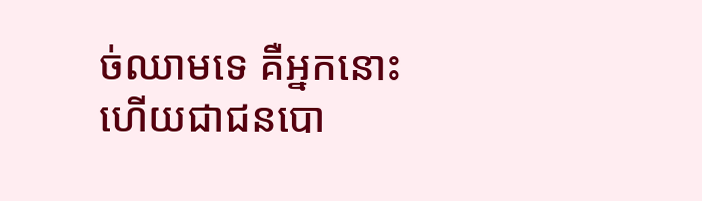ច់ឈាមទេ គឺអ្នកនោះហើយជាជនបោ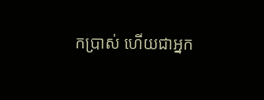កប្រាស់ ហើយជាអ្នក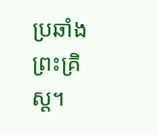ប្រឆាំងព្រះគ្រិស្ដ។